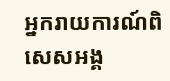អ្នករាយការណ៍ពិសេសអង្គ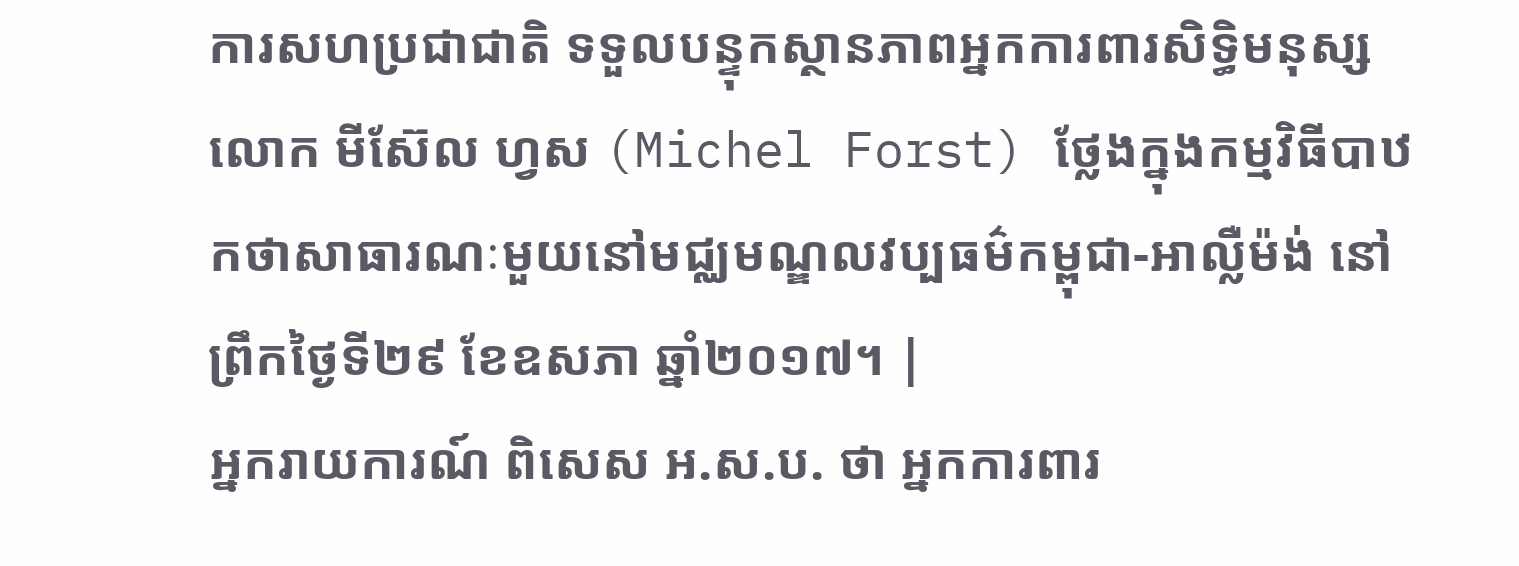ការសហប្រជាជាតិ ទទួលបន្ទុកស្ថានភាពអ្នកការពារសិទ្ធិមនុស្ស លោក មីស៊ែល ហ្វស (Michel Forst) ថ្លែងក្នុងកម្មវិធីបាឋកថាសាធារណៈមួយនៅមជ្ឈមណ្ឌលវប្បធម៌កម្ពុជា-អាល្លឺម៉ង់ នៅព្រឹកថ្ងៃទី២៩ ខែឧសភា ឆ្នាំ២០១៧។ |
អ្នករាយការណ៍ ពិសេស អ.ស.ប. ថា អ្នកការពារ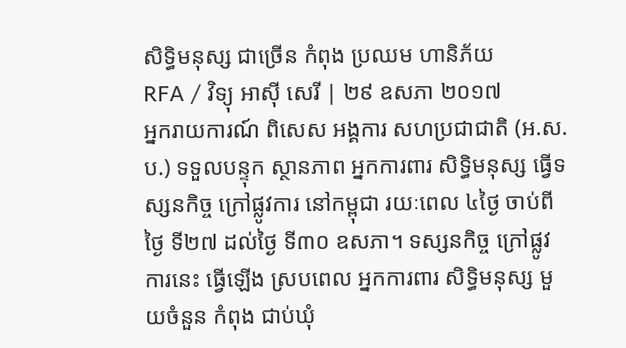សិទ្ធិមនុស្ស ជាច្រើន កំពុង ប្រឈម ហានិភ័យ
RFA / វិទ្យុ អាស៊ី សេរី | ២៩ ឧសភា ២០១៧
អ្នករាយការណ៍ ពិសេស អង្គការ សហប្រជាជាតិ (អ.ស.ប.) ទទួលបន្ទុក ស្ថានភាព អ្នកការពារ សិទ្ធិមនុស្ស ធ្វើទស្សនកិច្ច ក្រៅផ្លូវការ នៅកម្ពុជា រយៈពេល ៤ថ្ងៃ ចាប់ពីថ្ងៃ ទី២៧ ដល់ថ្ងៃ ទី៣០ ឧសភា។ ទស្សនកិច្ច ក្រៅផ្លូវការនេះ ធ្វើឡើង ស្របពេល អ្នកការពារ សិទ្ធិមនុស្ស មួយចំនួន កំពុង ជាប់ឃុំ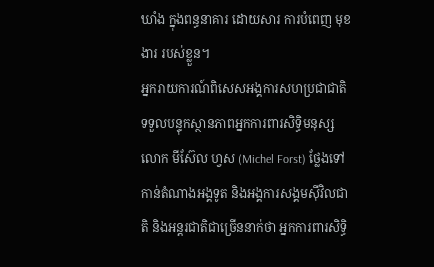ឃាំង ក្នុងពន្ធនាគារ ដោយសារ ការបំពេញ មុខងារ របស់ខ្លួន។
អ្នករាយការណ៍ពិសេសអង្គការសហប្រជាជាតិ ទទួលបន្ទុកស្ថានភាពអ្នកការពារសិទ្ធិមនុស្ស លោក មីស៊ែល ហ្វស (Michel Forst) ថ្លែងទៅកាន់តំណាងអង្គទូត និងអង្គការសង្គមស៊ីវិលជាតិ និងអន្តរជាតិជាច្រើននាក់ថា អ្នកការពារសិទ្ធិ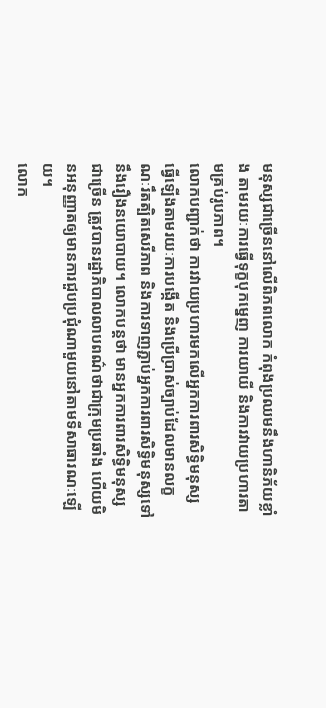មនុស្សជាច្រើននៅលើពិភពលោក កំពុងប្រឈមនឹងហានិភ័យខ្លាំង តាមរយៈការធ្វើទុក្ខបុកម្នេញ ការយាយី និងការវាយប្រហារតាមគ្រប់រូបភាព។
លោកបញ្ជាក់ថា ការវាយប្រហារមកលើអ្នកការពារសិទ្ធិមនុស្ស ធ្វើឡើងតាមរយៈការបង្កើត និងប្រើប្រាស់ច្បាប់ដែលមានលក្ខណៈរឹតត្បិតសេរីភាព និងការទាញភ្ជាប់អ្នកការពារសិទ្ធិមនុស្សទៅនឹងរឿងនយោបាយ។ លោកបន្តថា មានអ្នកការពារសិទ្ធិមនុស្សជាច្រើន ត្រូវបានរដ្ឋាភិបាលលាបពណ៌ថាជាក្រុមប្រឆាំង ហើយមិនអនុញ្ញាតឲ្យមានការជួបប្រជុំណាមួយនៅតាមទីសាធារណៈឡើយ។
លោក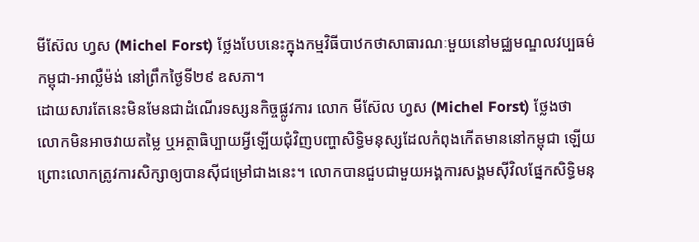មីស៊ែល ហ្វស (Michel Forst) ថ្លែងបែបនេះក្នុងកម្មវិធីបាឋកថាសាធារណៈមួយនៅមជ្ឈមណ្ឌលវប្បធម៌កម្ពុជា-អាល្លឺម៉ង់ នៅព្រឹកថ្ងៃទី២៩ ឧសភា។
ដោយសារតែនេះមិនមែនជាដំណើរទស្សនកិច្ចផ្លូវការ លោក មីស៊ែល ហ្វស (Michel Forst) ថ្លែងថា លោកមិនអាចវាយតម្លៃ ឬអត្ថាធិប្បាយអ្វីឡើយជុំវិញបញ្ហាសិទ្ធិមនុស្សដែលកំពុងកើតមាននៅកម្ពុជា ឡើយ ព្រោះលោកត្រូវការសិក្សាឲ្យបានស៊ីជម្រៅជាងនេះ។ លោកបានជួបជាមួយអង្គការសង្គមស៊ីវិលផ្នែកសិទ្ធិមនុ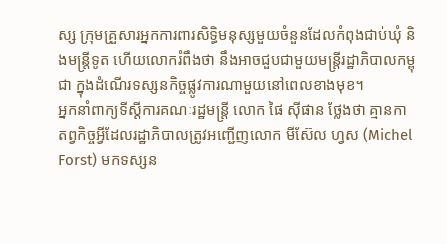ស្ស ក្រុមគ្រួសារអ្នកការពារសិទ្ធិមនុស្សមួយចំនួនដែលកំពុងជាប់ឃុំ និងមន្ត្រីទូត ហើយលោករំពឹងថា នឹងអាចជួបជាមួយមន្ត្រីរដ្ឋាភិបាលកម្ពុជា ក្នុងដំណើរទស្សនកិច្ចផ្លូវការណាមួយនៅពេលខាងមុខ។
អ្នកនាំពាក្យទីស្ដីការគណៈរដ្ឋមន្ត្រី លោក ផៃ ស៊ីផាន ថ្លែងថា គ្មានកាតព្វកិច្ចអ្វីដែលរដ្ឋាភិបាលត្រូវអញ្ជើញលោក មីស៊ែល ហ្វស (Michel Forst) មកទស្សន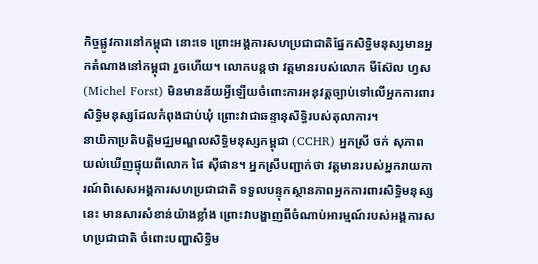កិច្ចផ្លូវការនៅកម្ពុជា នោះទេ ព្រោះអង្គការសហប្រជាជាតិផ្នែកសិទ្ធិមនុស្សមានអ្នកតំណាងនៅកម្ពុជា រួចហើយ។ លោកបន្តថា វត្តមានរបស់លោក មីស៊ែល ហ្វស (Michel Forst) មិនមានន័យអ្វីឡើយចំពោះការអនុវត្តច្បាប់ទៅលើអ្នកការពារសិទ្ធិមនុស្សដែលកំពុងជាប់ឃុំ ព្រោះវាជាឆន្ទានុសិទ្ធិរបស់តុលាការ។
នាយិកាប្រតិបត្តិមជ្ឈមណ្ឌលសិទ្ធិមនុស្សកម្ពុជា (CCHR) អ្នកស្រី ចក់ សុភាព យល់ឃើញផ្ទុយពីលោក ផៃ ស៊ីផាន។ អ្នកស្រីបញ្ជាក់ថា វត្តមានរបស់អ្នករាយការណ៍ពិសេសអង្គការសហប្រជាជាតិ ទទួលបន្ទុកស្ថានភាពអ្នកការពារសិទ្ធិមនុស្សនេះ មានសារសំខាន់យ៉ាងខ្លាំង ព្រោះវាបង្ហាញពីចំណាប់អារម្មណ៍របស់អង្គការសហប្រជាជាតិ ចំពោះបញ្ហាសិទ្ធិម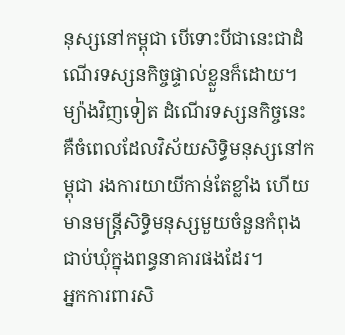នុស្សនៅកម្ពុជា បើទោះបីជានេះជាដំណើរទស្សនកិច្ចផ្ទាល់ខ្លួនក៏ដោយ។ ម្យ៉ាងវិញទៀត ដំណើរទស្សនកិច្ចនេះ គឺចំពេលដែលវិស័យសិទ្ធិមនុស្សនៅកម្ពុជា រងការយាយីកាន់តែខ្លាំង ហើយមានមន្ត្រីសិទ្ធិមនុស្សមួយចំនួនកំពុងជាប់ឃុំក្នុងពន្ធនាគារផងដែរ។
អ្នកការពារសិ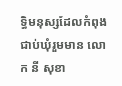ទ្ធិមនុស្សដែលកំពុងជាប់ឃុំរួមមាន លោក នី សុខា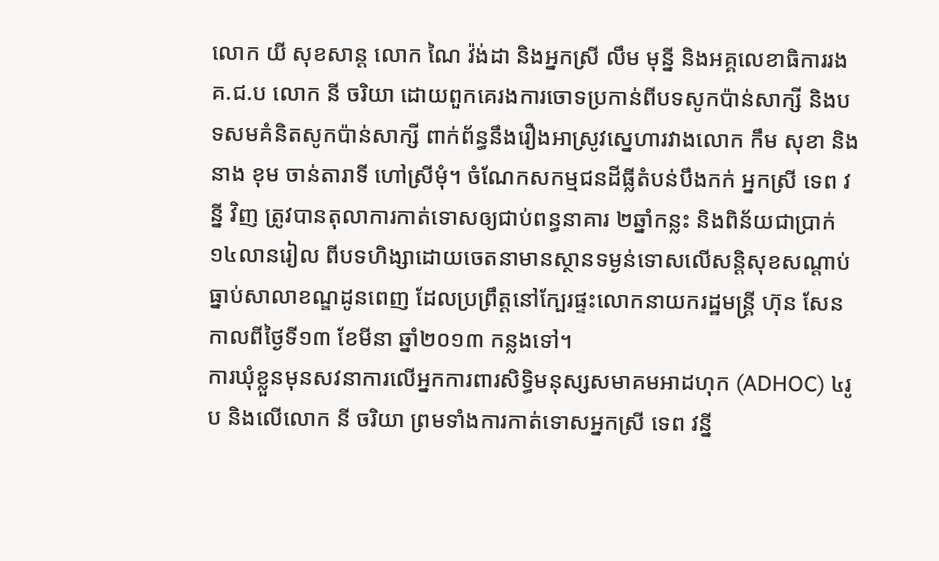លោក យី សុខសាន្ត លោក ណៃ វ៉ង់ដា និងអ្នកស្រី លឹម មុន្នី និងអគ្គលេខាធិការរង គ.ជ.ប លោក នី ចរិយា ដោយពួកគេរងការចោទប្រកាន់ពីបទសូកប៉ាន់សាក្សី និងបទសមគំនិតសូកប៉ាន់សាក្សី ពាក់ព័ន្ធនឹងរឿងអាស្រូវស្នេហារវាងលោក កឹម សុខា និងនាង ខុម ចាន់តារាទី ហៅស្រីមុំ។ ចំណែកសកម្មជនដីធ្លីតំបន់បឹងកក់ អ្នកស្រី ទេព វន្នី វិញ ត្រូវបានតុលាការកាត់ទោសឲ្យជាប់ពន្ធនាគារ ២ឆ្នាំកន្លះ និងពិន័យជាប្រាក់ ១៤លានរៀល ពីបទហិង្សាដោយចេតនាមានស្ថានទម្ងន់ទោសលើសន្តិសុខសណ្ដាប់ធ្នាប់សាលាខណ្ឌដូនពេញ ដែលប្រព្រឹត្តនៅក្បែរផ្ទះលោកនាយករដ្ឋមន្ត្រី ហ៊ុន សែន កាលពីថ្ងៃទី១៣ ខែមីនា ឆ្នាំ២០១៣ កន្លងទៅ។
ការឃុំខ្លួនមុនសវនាការលើអ្នកការពារសិទ្ធិមនុស្សសមាគមអាដហុក (ADHOC) ៤រូប និងលើលោក នី ចរិយា ព្រមទាំងការកាត់ទោសអ្នកស្រី ទេព វន្នី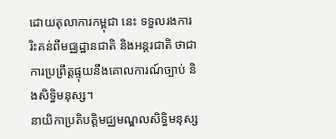ដោយតុលាការកម្ពុជា នេះ ទទួលរងការរិះគន់ពីមជ្ឈដ្ឋានជាតិ និងអន្តរជាតិ ថាជាការប្រព្រឹត្តផ្ទុយនឹងគោលការណ៍ច្បាប់ និងសិទ្ធិមនុស្ស។
នាយិកាប្រតិបត្តិមជ្ឈមណ្ឌលសិទ្ធិមនុស្ស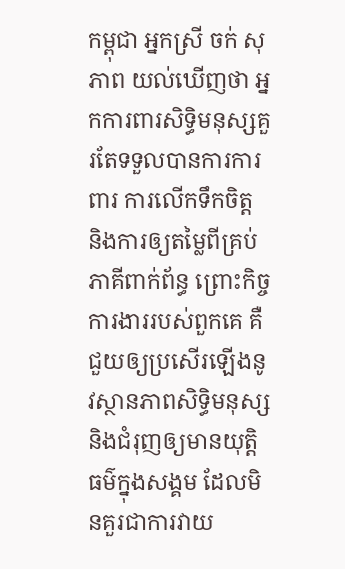កម្ពុជា អ្នកស្រី ចក់ សុភាព យល់ឃើញថា អ្នកការពារសិទ្ធិមនុស្សគួរតែទទួលបានការការពារ ការលើកទឹកចិត្ត និងការឲ្យតម្លៃពីគ្រប់ភាគីពាក់ព័ន្ធ ព្រោះកិច្ចការងាររបស់ពួកគេ គឺជួយឲ្យប្រសើរឡើងនូវស្ថានភាពសិទ្ធិមនុស្ស និងជំរុញឲ្យមានយុត្តិធម៌ក្នុងសង្គម ដែលមិនគួរជាការវាយ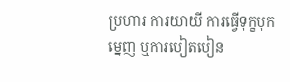ប្រហារ ការយាយី ការធ្វើទុក្ខបុកម្នេញ ឬការបៀតបៀន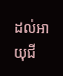ដល់អាយុជី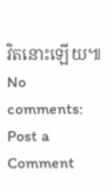វិតនោះឡើយ៕
No comments:
Post a Comment